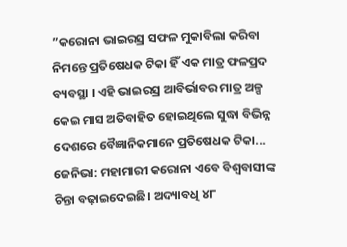”କରୋନା ଭାଇରସ୍ର ସଫଳ ମୁକାବିଲା କରିବା ନିମନ୍ତେ ପ୍ରତିଷେଧକ ଟିକା ହିଁ ଏକ ମାତ୍ର ଫଳପ୍ରଦ ବ୍ୟବସ୍ଥା । ଏହି ଭାଇରସ୍ର ଆବିର୍ଭାବର ମାତ୍ର ଅଳ୍ପ କେଇ ମାସ ଅତିବାହିତ ହୋଇଥିଲେ ସୁଦ୍ଧା ବିଭିନ୍ନ ଦେଶରେ ବୈଜ୍ଞାନିକମାନେ ପ୍ରତିଷେଧକ ଟିକା...
ଜେନିଭା: ମହାମାରୀ କରୋନା ଏବେ ବିଶ୍ୱବାସୀଙ୍କ ଚିନ୍ତା ବଢ଼ାଇଦେଇଛି। ଅଦ୍ୟାବଧି ୪୮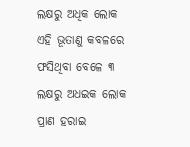ଲକ୍ଷରୁ ଅଧିକ ଲୋକ ଏହି ଭୂତାଣୁ କବଳରେ ଫସିଥିବା ବେଳେ ୩ ଲକ୍ଷରୁ ଅଧଇକ ଲୋକ ପ୍ରାଣ ହରାଇ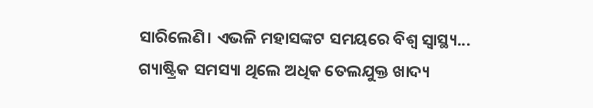ସାରିଲେଣି। ଏଭଳି ମହାସଙ୍କଟ ସମୟରେ ବିଶ୍ୱ ସ୍ବାସ୍ଥ୍ୟ...
ଗ୍ୟାଷ୍ଟ୍ରିକ ସମସ୍ୟା ଥିଲେ ଅଧିକ ତେଲଯୁକ୍ତ ଖାଦ୍ୟ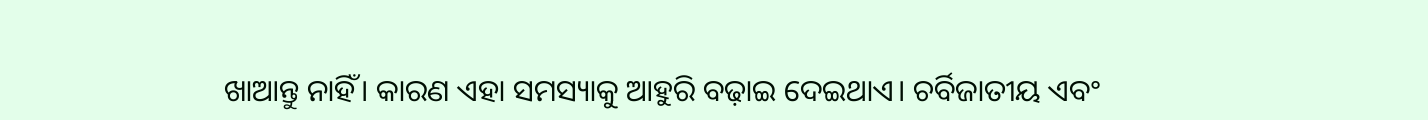ଖାଆନ୍ତୁ ନାହିଁ। କାରଣ ଏହା ସମସ୍ୟାକୁ ଆହୁରି ବଢ଼ାଇ ଦେଇଥାଏ। ଚର୍ବିଜାତୀୟ ଏବଂ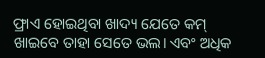ଫ୍ରାଏ ହୋଇଥିବା ଖାଦ୍ୟ ଯେତେ କମ୍ ଖାଇବେ ତାହା ସେତେ ଭଲ। ଏବଂ ଅଧିକ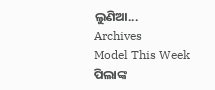ଲୁଣିଆ...
Archives
Model This Week
ପିଲାଙ୍କ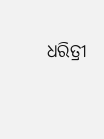ଧରିତ୍ରୀ